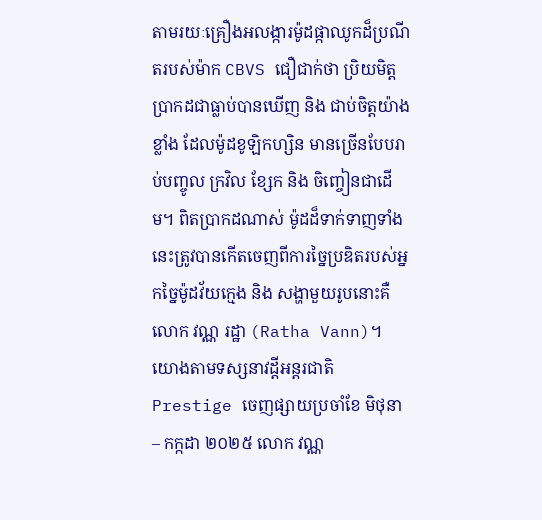តាមរយៈគ្រឿងអលង្ការម៉ូដផ្កាឈូកដ៏ប្រណីតរបស់ម៉ាក CBVS ជឿជាក់ថា ប្រិយមិត្តប្រាកដជាធ្លាប់បានឃើញ និង ជាប់ចិត្តយ៉ាងខ្លាំង ដែលម៉ូដខូឡិកហ្សិន មានច្រើនបែបរាប់បញ្ចូល ក្រវិល ខ្សែក និង ចិញ្ចៀនជាដើម។ ពិតប្រាកដណាស់ ម៉ូដដ៏ទាក់ទាញទាំងនេះត្រូវបានកើតចេញពីការច្នៃប្រឌិតរបស់អ្នកច្នៃម៉ូដវ័យក្មេង និង សង្ហាមួយរូបនោះគឺ លោក វណ្ណ រដ្ឋា (Ratha Vann)។
យោងតាមទស្សនាវដ្តីអន្តរជាតិ Prestige ចេញផ្សាយប្រចាំខែ មិថុនា – កក្កដា ២០២៥ លោក វណ្ណ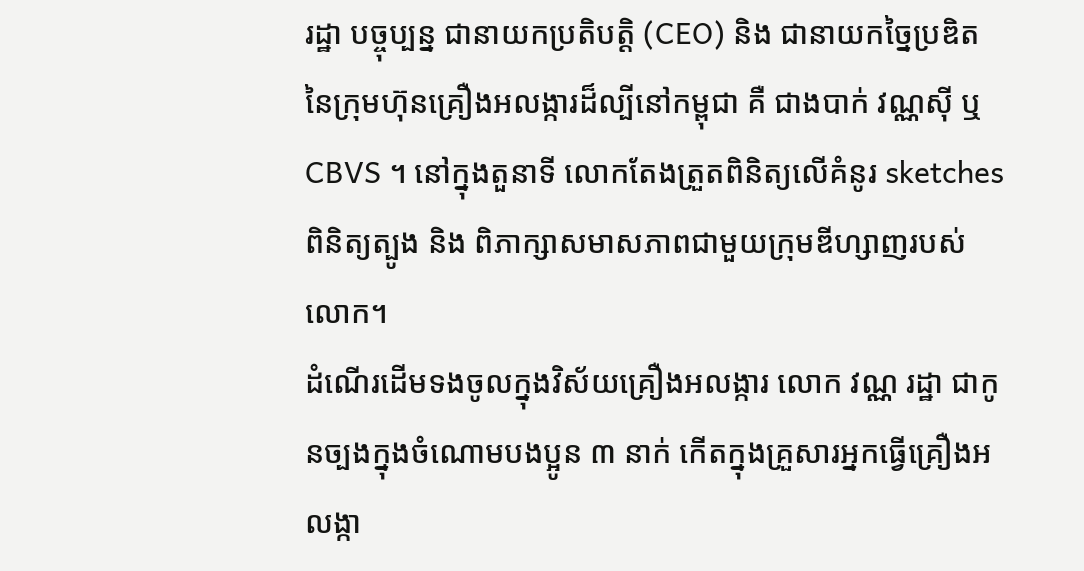រដ្ឋា បច្ចុប្បន្ន ជានាយកប្រតិបត្តិ (CEO) និង ជានាយកច្នៃប្រឌិត នៃក្រុមហ៊ុនគ្រឿងអលង្ការដ៏ល្បីនៅកម្ពុជា គឺ ជាងបាក់ វណ្ណស៊ី ឬ CBVS ។ នៅក្នុងតួនាទី លោកតែងត្រួតពិនិត្យលើគំនូរ sketches ពិនិត្យត្បូង និង ពិភាក្សាសមាសភាពជាមួយក្រុមឌីហ្សាញរបស់លោក។
ដំណើរដើមទងចូលក្នុងវិស័យគ្រឿងអលង្ការ លោក វណ្ណ រដ្ឋា ជាកូនច្បងក្នុងចំណោមបងប្អូន ៣ នាក់ កើតក្នុងគ្រួសារអ្នកធ្វើគ្រឿងអលង្កា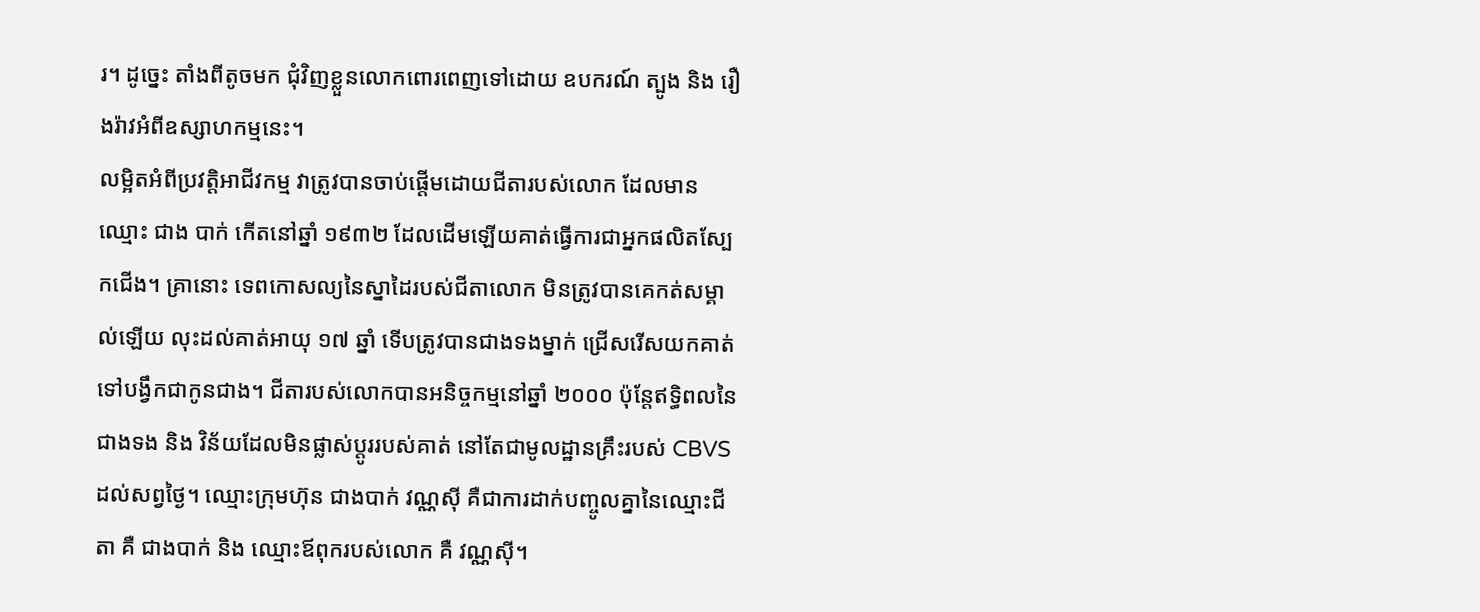រ។ ដូច្នេះ តាំងពីតូចមក ជុំវិញខ្លួនលោកពោរពេញទៅដោយ ឧបករណ៍ ត្បូង និង រឿងរ៉ាវអំពីឧស្សាហកម្មនេះ។
លម្អិតអំពីប្រវត្តិអាជីវកម្ម វាត្រូវបានចាប់ផ្តើមដោយជីតារបស់លោក ដែលមានឈ្មោះ ជាង បាក់ កើតនៅឆ្នាំ ១៩៣២ ដែលដើមឡើយគាត់ធ្វើការជាអ្នកផលិតស្បែកជើង។ គ្រានោះ ទេពកោសល្យនៃស្នាដៃរបស់ជីតាលោក មិនត្រូវបានគេកត់សម្គាល់ឡើយ លុះដល់គាត់អាយុ ១៧ ឆ្នាំ ទើបត្រូវបានជាងទងម្នាក់ ជ្រើសរើសយកគាត់ទៅបង្វឹកជាកូនជាង។ ជីតារបស់លោកបានអនិច្ចកម្មនៅឆ្នាំ ២០០០ ប៉ុន្តែឥទ្ធិពលនៃជាងទង និង វិន័យដែលមិនផ្លាស់ប្តូររបស់គាត់ នៅតែជាមូលដ្ឋានគ្រឹះរបស់ CBVS ដល់សព្វថ្ងៃ។ ឈ្មោះក្រុមហ៊ុន ជាងបាក់ វណ្ណស៊ី គឺជាការដាក់បញ្ចូលគ្នានៃឈ្មោះជីតា គឺ ជាងបាក់ និង ឈ្មោះឪពុករបស់លោក គឺ វណ្ណស៊ី។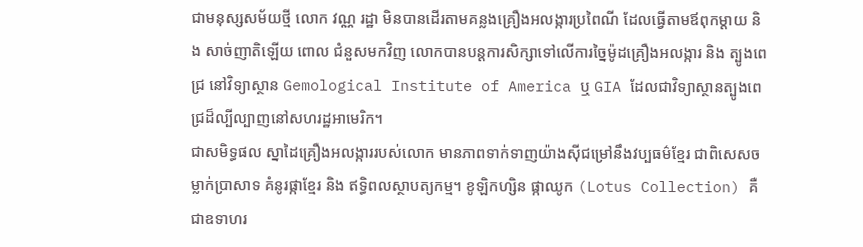ជាមនុស្សសម័យថ្មី លោក វណ្ណ រដ្ឋា មិនបានដើរតាមគន្លងគ្រឿងអលង្ការប្រពៃណី ដែលធ្វើតាមឪពុកម្តាយ និង សាច់ញាតិឡើយ ពោល ជំនួសមកវិញ លោកបានបន្តការសិក្សាទៅលើការច្នៃម៉ូដគ្រឿងអលង្ការ និង ត្បូងពេជ្រ នៅវិទ្យាស្ថាន Gemological Institute of America ឬ GIA ដែលជាវិទ្យាស្ថានត្បូងពេជ្រដ៏ល្បីល្បាញនៅសហរដ្ឋអាមេរិក។
ជាសមិទ្ធផល ស្នាដៃគ្រឿងអលង្ការរបស់លោក មានភាពទាក់ទាញយ៉ាងស៊ីជម្រៅនឹងវប្បធម៌ខ្មែរ ជាពិសេសចម្លាក់ប្រាសាទ គំនូរផ្កាខ្មែរ និង ឥទ្ធិពលស្ថាបត្យកម្ម។ ខូឡិកហ្សិន ផ្កាឈូក (Lotus Collection) គឺជាឧទាហរ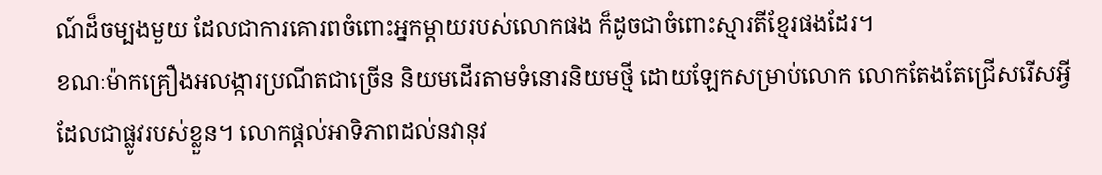ណ៍ដ៏ចម្បងមួយ ដែលជាការគោរពចំពោះអ្នកម្តាយរបស់លោកផង ក៏ដូចជាចំពោះស្មារតីខ្មែរផងដែរ។
ខណៈម៉ាកគ្រឿងអលង្ការប្រណីតជាច្រើន និយមដើរតាមទំនោរនិយមថ្មី ដោយឡែកសម្រាប់លោក លោកតែងតែជ្រើសរើសអ្វី ដែលជាផ្លូវរបស់ខ្លួន។ លោកផ្តល់អាទិភាពដល់នវានុវ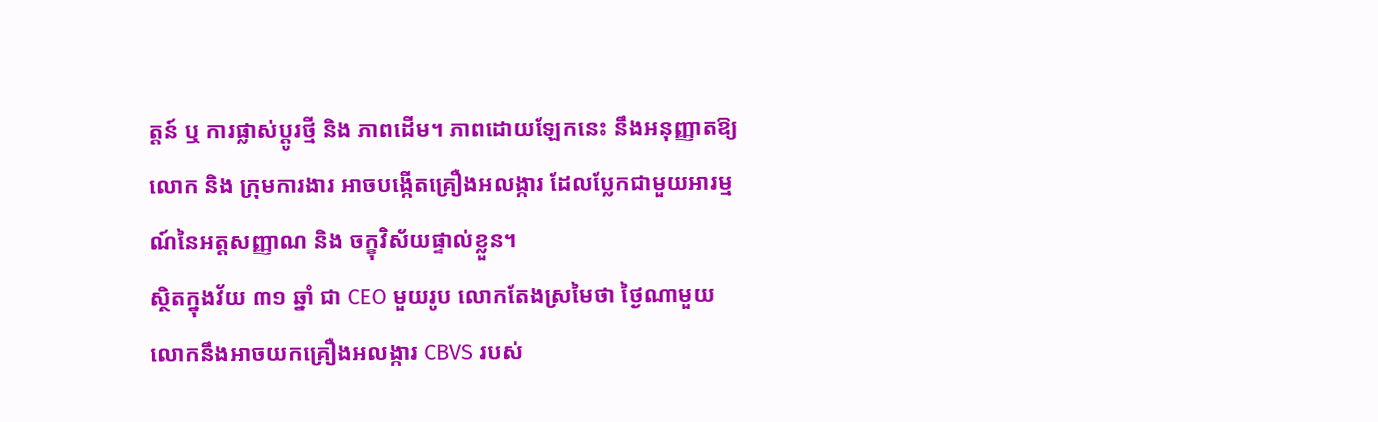ត្តន៍ ឬ ការផ្លាស់ប្តូរថ្មី និង ភាពដើម។ ភាពដោយឡែកនេះ នឹងអនុញ្ញាតឱ្យលោក និង ក្រុមការងារ អាចបង្កើតគ្រឿងអលង្ការ ដែលប្លែកជាមួយអារម្មណ៍នៃអត្តសញ្ញាណ និង ចក្ខុវិស័យផ្ទាល់ខ្លួន។
ស្ថិតក្នុងវ័យ ៣១ ឆ្នាំ ជា CEO មួយរូប លោកតែងស្រមៃថា ថ្ងៃណាមួយ លោកនឹងអាចយកគ្រឿងអលង្ការ CBVS របស់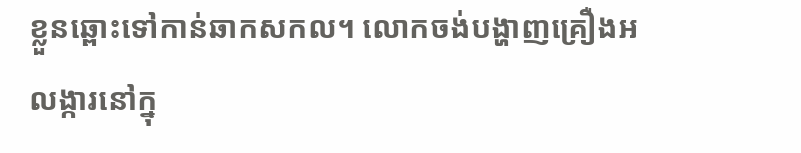ខ្លួនឆ្ពោះទៅកាន់ឆាកសកល។ លោកចង់បង្ហាញគ្រឿងអលង្ការនៅក្នុ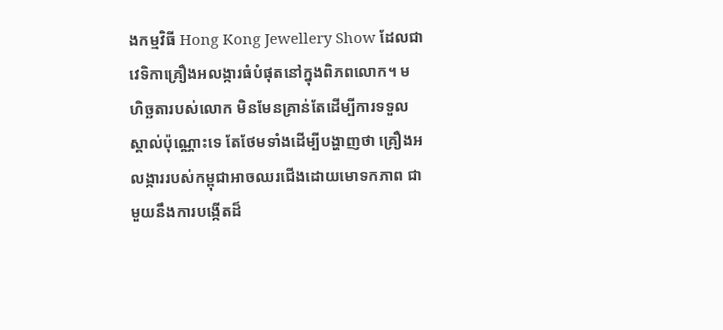ងកម្មវិធី Hong Kong Jewellery Show ដែលជាវេទិកាគ្រឿងអលង្ការធំបំផុតនៅក្នុងពិភពលោក។ មហិច្ឆតារបស់លោក មិនមែនគ្រាន់តែដើម្បីការទទួលស្គាល់ប៉ុណ្ណោះទេ តែថែមទាំងដើម្បីបង្ហាញថា គ្រឿងអលង្ការរបស់កម្ពុជាអាចឈរជើងដោយមោទកភាព ជាមួយនឹងការបង្កើតដ៏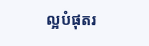ល្អបំផុតរ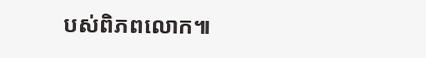បស់ពិភពលោក៕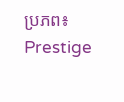ប្រភព៖ Prestige